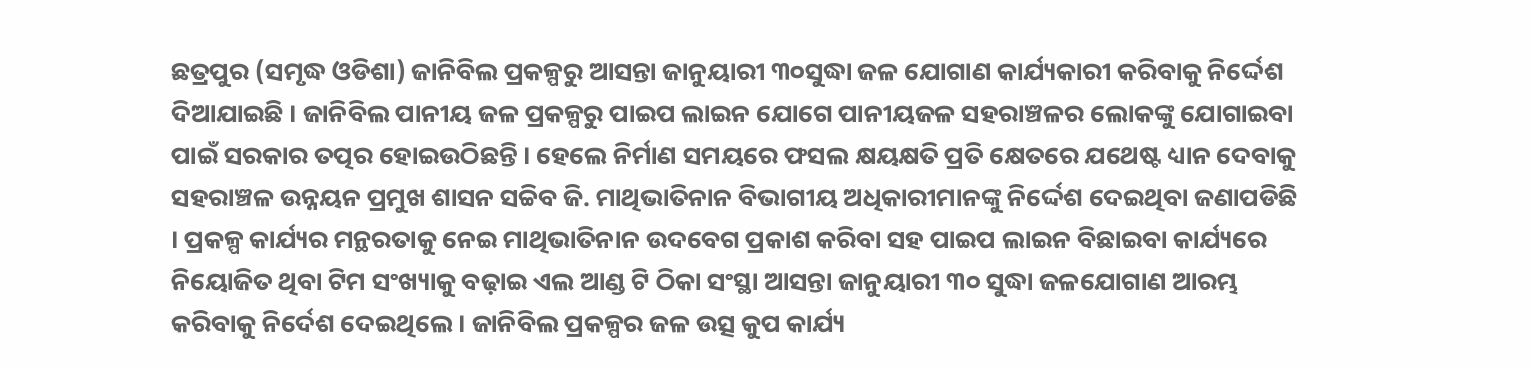ଛତ୍ରପୁର (ସମୃଦ୍ଧ ଓଡିଶା) ଜାନିବିଲ ପ୍ରକଳ୍ପରୁ ଆସନ୍ତା ଜାନୁୟାରୀ ୩୦ସୁଦ୍ଧା ଜଳ ଯୋଗାଣ କାର୍ଯ୍ୟକାରୀ କରିବାକୁ ନିର୍ଦ୍ଦେଶ ଦିଆଯାଇଛି । ଜାନିବିଲ ପାନୀୟ ଜଳ ପ୍ରକଳ୍ପରୁ ପାଇପ ଲାଇନ ଯୋଗେ ପାନୀୟଜଳ ସହରାଞ୍ଚଳର ଲୋକଙ୍କୁ ଯୋଗାଇବା ପାଇଁ ସରକାର ତତ୍ପର ହୋଇଉଠିଛନ୍ତି । ହେଲେ ନିର୍ମାଣ ସମୟରେ ଫସଲ କ୍ଷୟକ୍ଷତି ପ୍ରତି କ୍ଷେତରେ ଯଥେଷ୍ଟ ଧ୍ୟାନ ଦେବାକୁ ସହରାଞ୍ଚଳ ଉନ୍ନୟନ ପ୍ରମୁଖ ଶାସନ ସଚ୍ଚିବ ଜି. ମାଥିଭାତିନାନ ବିଭାଗୀୟ ଅଧିକାରୀମାନଙ୍କୁ ନିର୍ଦ୍ଦେଶ ଦେଇଥିବା ଜଣାପଡିଛି । ପ୍ରକଳ୍ପ କାର୍ଯ୍ୟର ମନ୍ଥରତାକୁ ନେଇ ମାଥିଭାତିନାନ ଉଦବେଗ ପ୍ରକାଶ କରିବା ସହ ପାଇପ ଲାଇନ ବିଛାଇବା କାର୍ଯ୍ୟରେ ନିୟୋଜିତ ଥିବା ଟିମ ସଂଖ୍ୟାକୁ ବଢ଼ାଇ ଏଲ ଆଣ୍ଡ ଟି ଠିକା ସଂସ୍ଥା ଆସନ୍ତା ଜାନୁୟାରୀ ୩୦ ସୁଦ୍ଧା ଜଳଯୋଗାଣ ଆରମ୍ଭ କରିବାକୁ ନିର୍ଦେଶ ଦେଇଥିଲେ । ଜାନିବିଲ ପ୍ରକଳ୍ପର ଜଳ ଉତ୍ସ କୁପ କାର୍ଯ୍ୟ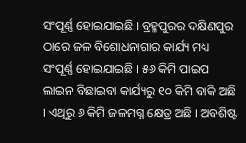ସଂପୂର୍ଣ୍ଣ ହୋଇଯାଇଛି । ବ୍ରହ୍ମପୁରର ଦକ୍ଷିଣପୁର ଠାରେ ଜଳ ବିଶୋଧନାଗାର କାର୍ଯ୍ୟ ମଧ୍ୟ ସଂପୂର୍ଣ୍ଣ ହୋଇଯାଇଛି । ୫୬ କିମି ପାଇପ ଲାଇନ ବିଛାଇବା କାର୍ଯ୍ୟରୁ ୧୦ କିମି ବାକି ଅଛି । ଏଥିରୁ ୬ କିମି ଜଳମଗ୍ନ କ୍ଷେତ୍ର ଅଛି । ଅବଶିଷ୍ଟ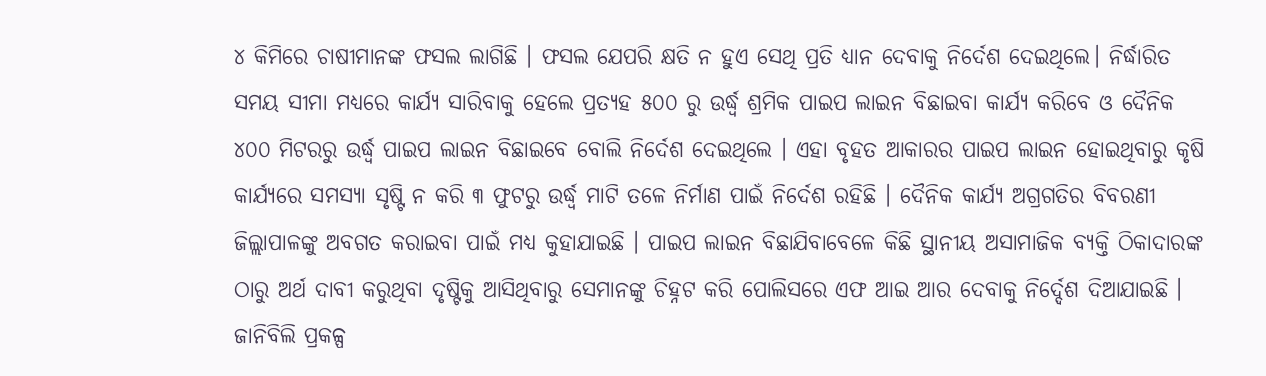୪ କିମିରେ ଚାଷୀମାନଙ୍କ ଫସଲ ଲାଗିଛି । ଫସଲ ଯେପରି କ୍ଷତି ନ ହୁଏ ସେଥି ପ୍ରତି ଧ୍ୟାନ ଦେବାକୁ ନିର୍ଦେଶ ଦେଇଥିଲେ। ନିର୍ଦ୍ଧାରିତ ସମୟ ସୀମା ମଧ୍ୟରେ କାର୍ଯ୍ୟ ସାରିବାକୁ ହେଲେ ପ୍ରତ୍ୟହ ୫୦୦ ରୁ ଉର୍ଦ୍ଧ୍ୱ ଶ୍ରମିକ ପାଇପ ଲାଇନ ବିଛାଇବା କାର୍ଯ୍ୟ କରିବେ ଓ ଦୈନିକ ୪୦୦ ମିଟରରୁ ଉର୍ଦ୍ଧ୍ୱ ପାଇପ ଲାଇନ ବିଛାଇବେ ବୋଲି ନିର୍ଦେଶ ଦେଇଥିଲେ । ଏହା ବୃହତ ଆକାରର ପାଇପ ଲାଇନ ହୋଇଥିବାରୁ କୃଷି କାର୍ଯ୍ୟରେ ସମସ୍ୟା ସୃଷ୍ଟି ନ କରି ୩ ଫୁଟରୁ ଉର୍ଦ୍ଧ୍ୱ ମାଟି ତଳେ ନିର୍ମାଣ ପାଇଁ ନିର୍ଦେଶ ରହିଛି । ଦୈନିକ କାର୍ଯ୍ୟ ଅଗ୍ରଗତିର ବିବରଣୀ ଜିଲ୍ଲାପାଳଙ୍କୁ ଅବଗତ କରାଇବା ପାଇଁ ମଧ୍ୟ କୁହାଯାଇଛି । ପାଇପ ଲାଇନ ବିଛାଯିବାବେଳେ କିଛି ସ୍ଥାନୀୟ ଅସାମାଜିକ ବ୍ୟକ୍ତି ଠିକାଦାରଙ୍କ ଠାରୁ ଅର୍ଥ ଦାବୀ କରୁଥିବା ଦୃଷ୍ଟିକୁ ଆସିଥିବାରୁ ସେମାନଙ୍କୁ ଚିହ୍ନଟ କରି ପୋଲିସରେ ଏଫ ଆଇ ଆର ଦେବାକୁ ନିର୍ଦ୍ଦେଶ ଦିଆଯାଇଛି । ଜାନିବିଲି ପ୍ରକଳ୍ପ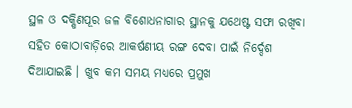ସ୍ଥଳ ଓ ଦକ୍ଷିଣପୂର ଜଳ ବିଶୋଧନାଗାର ସ୍ଥାନକୁ ଯଥେଷ୍ଟ ସଫା ରଖିବା ସହିତ କୋଠାବାଡ଼ିରେ ଆକର୍ଷଣୀୟ ରଙ୍ଗ ଦେବା ପାଇଁ ନିର୍ଦ୍ଦେଶ ଦିଆଯାଇଛି । ଖୁବ କମ ସମୟ ମଧ୍ୟରେ ପ୍ରମୁଖ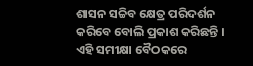ଶାସନ ସଚ୍ଚିବ କ୍ଷେତ୍ର ପରିଦର୍ଶନ କରିବେ ବୋଲି ପ୍ରକାଶ କରିଛନ୍ତି । ଏହି ସମୀକ୍ଷା ବୈଠକରେ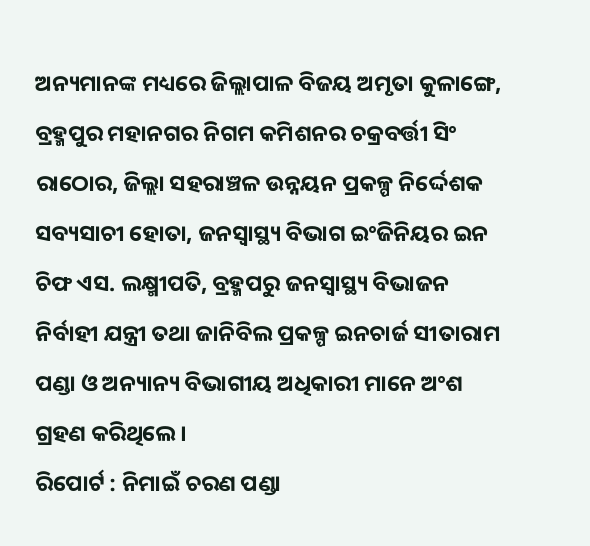ଅନ୍ୟମାନଙ୍କ ମଧ୍ୟରେ ଜିଲ୍ଲାପାଳ ବିଜୟ ଅମୃତା କୁଳାଙ୍ଗେ, ବ୍ରହ୍ମପୁର ମହାନଗର ନିଗମ କମିଶନର ଚକ୍ରବର୍ତ୍ତୀ ସିଂ ରାଠୋର, ଜିଲ୍ଲା ସହରାଞ୍ଚଳ ଉନ୍ନୟନ ପ୍ରକଳ୍ପ ନିର୍ଦ୍ଦେଶକ ସବ୍ୟସାଚୀ ହୋତା, ଜନସ୍ୱାସ୍ଥ୍ୟ ବିଭାଗ ଇଂଜିନିୟର ଇନ ଚିଫ ଏସ. ଲକ୍ଷ୍ମୀପତି, ବ୍ରହ୍ମପରୁ ଜନସ୍ୱାସ୍ଥ୍ୟ ବିଭାଜନ ନିର୍ବାହୀ ଯନ୍ତ୍ରୀ ତଥା ଜାନିବିଲ ପ୍ରକଳ୍ପ ଇନଚାର୍ଜ ସୀତାରାମ ପଣ୍ଡା ଓ ଅନ୍ୟାନ୍ୟ ବିଭାଗୀୟ ଅଧିକାରୀ ମାନେ ଅଂଶ ଗ୍ରହଣ କରିଥିଲେ ।
ରିପୋର୍ଟ : ନିମାଇଁ ଚରଣ ପଣ୍ଡା